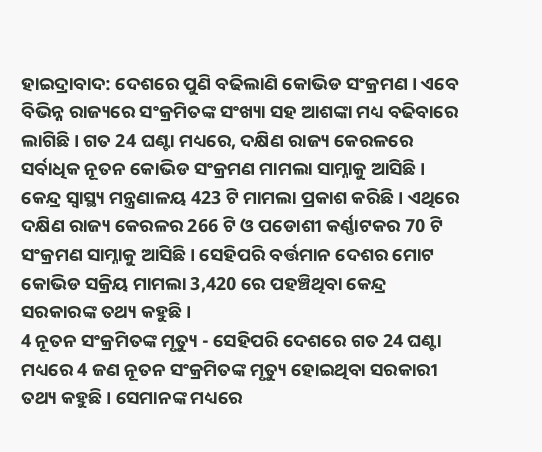ହାଇଦ୍ରାବାଦ: ଦେଶରେ ପୁଣି ବଢିଲାଣି କୋଭିଡ ସଂକ୍ରମଣ । ଏବେ ବିଭିନ୍ନ ରାଜ୍ୟରେ ସଂକ୍ରମିତଙ୍କ ସଂଖ୍ୟା ସହ ଆଶଙ୍କା ମଧ୍ୟ ବଢିବାରେ ଲାଗିଛି । ଗତ 24 ଘଣ୍ଟା ମଧ୍ୟରେ, ଦକ୍ଷିଣ ରାଜ୍ୟ କେରଳରେ ସର୍ବାଧିକ ନୂତନ କୋଭିଡ ସଂକ୍ରମଣ ମାମଲା ସାମ୍ନାକୁ ଆସିଛି । କେନ୍ଦ୍ର ସ୍ୱାସ୍ଥ୍ୟ ମନ୍ତ୍ରଣାଳୟ 423 ଟି ମାମଲା ପ୍ରକାଶ କରିଛି । ଏଥିରେ ଦକ୍ଷିଣ ରାଜ୍ୟ କେରଳର 266 ଟି ଓ ପଡୋଶୀ କର୍ଣ୍ଣାଟକର 70 ଟି ସଂକ୍ରମଣ ସାମ୍ନାକୁ ଆସିଛି । ସେହିପରି ବର୍ତ୍ତମାନ ଦେଶର ମୋଟ କୋଭିଡ ସକ୍ରିୟ ମାମଲା 3,420 ରେ ପହଞ୍ଚିଥିବା କେନ୍ଦ୍ର ସରକାରଙ୍କ ତଥ୍ୟ କହୁଛି ।
4 ନୂତନ ସଂକ୍ରମିତଙ୍କ ମୃତ୍ୟୁ - ସେହିପରି ଦେଶରେ ଗତ 24 ଘଣ୍ଟା ମଧ୍ୟରେ 4 ଜଣ ନୂତନ ସଂକ୍ରମିତଙ୍କ ମୃତ୍ୟୁ ହୋଇଥିବା ସରକାରୀ ତଥ୍ୟ କହୁଛି । ସେମାନଙ୍କ ମଧ୍ୟରେ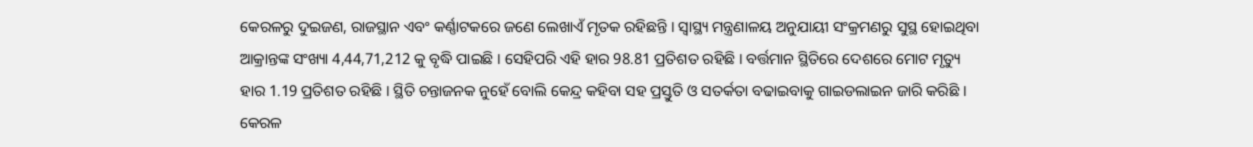କେରଳରୁ ଦୁଇଜଣ, ରାଜସ୍ଥାନ ଏବଂ କର୍ଣ୍ଣାଟକରେ ଜଣେ ଲେଖାଏଁ ମୃତକ ରହିଛନ୍ତି । ସ୍ୱାସ୍ଥ୍ୟ ମନ୍ତ୍ରଣାଳୟ ଅନୁଯାୟୀ ସଂକ୍ରମଣରୁ ସୁସ୍ଥ ହୋଇଥିବା ଆକ୍ରାନ୍ତଙ୍କ ସଂଖ୍ୟା 4,44,71,212 କୁ ବୃଦ୍ଧି ପାଇଛି । ସେହିପରି ଏହି ହାର 98.81 ପ୍ରତିଶତ ରହିଛି । ବର୍ତ୍ତମାନ ସ୍ଥିତିରେ ଦେଶରେ ମୋଟ ମୃତ୍ୟୁ ହାର 1.19 ପ୍ରତିଶତ ରହିଛି । ସ୍ଥିତି ଚନ୍ତାଜନକ ନୁହେଁ ବୋଲି କେନ୍ଦ୍ର କହିବା ସହ ପ୍ରସ୍ତୁତି ଓ ସତର୍କତା ବଢାଇବାକୁ ଗାଇଡଲାଇନ ଜାରି କରିଛି ।
କେରଳ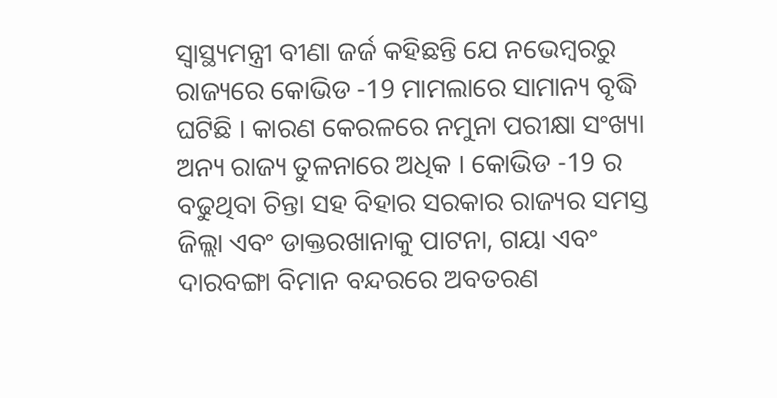ସ୍ୱାସ୍ଥ୍ୟମନ୍ତ୍ରୀ ବୀଣା ଜର୍ଜ କହିଛନ୍ତି ଯେ ନଭେମ୍ବରରୁ ରାଜ୍ୟରେ କୋଭିଡ -19 ମାମଲାରେ ସାମାନ୍ୟ ବୃଦ୍ଧି ଘଟିଛି । କାରଣ କେରଳରେ ନମୁନା ପରୀକ୍ଷା ସଂଖ୍ୟା ଅନ୍ୟ ରାଜ୍ୟ ତୁଳନାରେ ଅଧିକ । କୋଭିଡ -19 ର ବଢୁଥିବା ଚିନ୍ତା ସହ ବିହାର ସରକାର ରାଜ୍ୟର ସମସ୍ତ ଜିଲ୍ଲା ଏବଂ ଡାକ୍ତରଖାନାକୁ ପାଟନା, ଗୟା ଏବଂ ଦାରବଙ୍ଗା ବିମାନ ବନ୍ଦରରେ ଅବତରଣ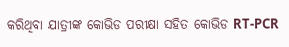କରିଥିବା ଯାତ୍ରୀଙ୍କ କୋଭିଡ ପରୀକ୍ଷା ସହିତ କୋଭିଡ RT-PCR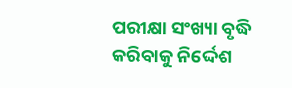ପରୀକ୍ଷା ସଂଖ୍ୟା ବୃଦ୍ଧି କରିବାକୁ ନିର୍ଦ୍ଦେଶ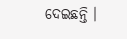ଦେଇଛନ୍ତି ।